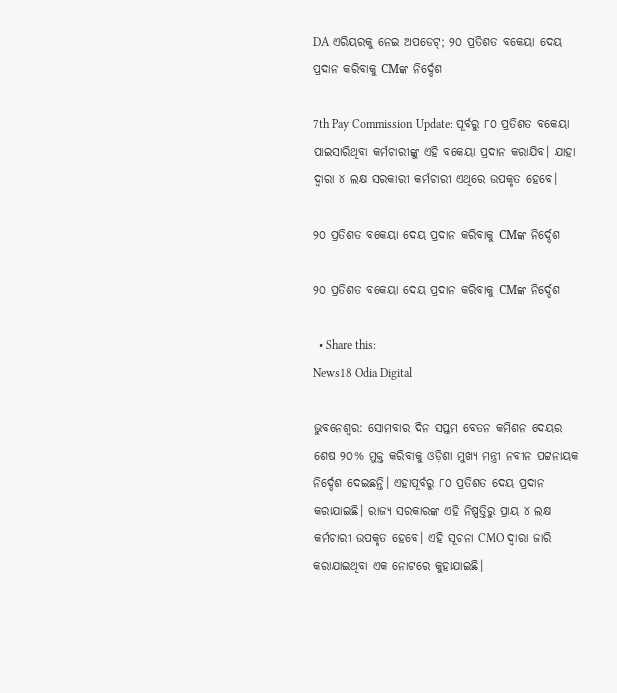DA ଏରିୟରକୁ ନେଇ ଅପଡେଟ୍; ୨୦ ପ୍ରତିଶତ ବକେୟା ଦେୟ ପ୍ରଦାନ କରିବାକୁ CMଙ୍କ ନିର୍ଦ୍ଦେଶ

7th Pay Commission Update: ପୂର୍ବରୁ ୮୦ ପ୍ରତିଶତ ବକେୟା ପାଇସାରିଥିବା କର୍ମଚାରୀଙ୍କୁ ଏହି ବକେୟା ପ୍ରଦାନ କରାଯିବ। ଯାହା ଦ୍ବାରା ୪ ଲକ୍ଷ ସରକାରୀ କର୍ମଚାରୀ ଏଥିରେ ଉପକୃତ ହେବେ।

୨୦ ପ୍ରତିଶତ ବକେୟା ଦେୟ ପ୍ରଦାନ କରିବାକୁ CMଙ୍କ ନିର୍ଦ୍ଦେଶ

୨୦ ପ୍ରତିଶତ ବକେୟା ଦେୟ ପ୍ରଦାନ କରିବାକୁ CMଙ୍କ ନିର୍ଦ୍ଦେଶ

  • Share this:
News18 Odia Digital

ଭୁବନେଶ୍ବର: ସୋମବାର ଦିନ ସପ୍ତମ ବେତନ କମିଶନ ଦେୟର ଶେଷ ୨୦% ମୁକ୍ତ କରିବାକୁ ଓଡ଼ିଶା ମୁଖ୍ୟ ମନ୍ତ୍ରୀ ନବୀନ ପଟ୍ଟନାୟକ ନିର୍ଦ୍ଦେଶ ଦେଇଛନ୍ତି। ଏହାପୂର୍ବରୁ ୮୦ ପ୍ରତିଶତ ଦେୟ ପ୍ରଦାନ କରାଯାଇଛି। ରାଜ୍ୟ ସରକାରଙ୍କ ଏହି ନିଷ୍ପତ୍ତିରୁ ପ୍ରାୟ ୪ ଲକ୍ଷ କର୍ମଚାରୀ ଉପକୃତ ହେବେ। ଏହି ସୂଚନା CMO ଦ୍ବାରା ଜାରି କରାଯାଇଥିବା ଏକ ନୋଟରେ କୁହାଯାଇଛି।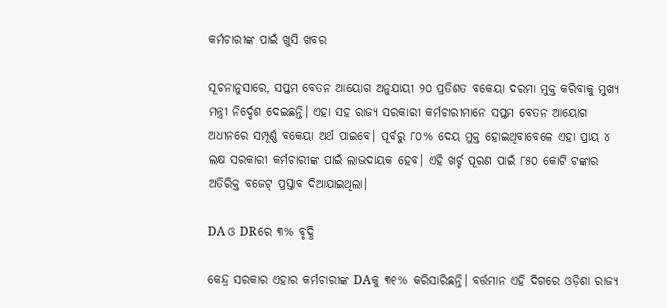କର୍ମଚାରୀଙ୍କ ପାଇଁ ଖୁସି ଖବର

ସୂଚନାନୁସାରେ, ସପ୍ତମ ବେତନ ଆୟୋଗ ଅନୁଯାୟୀ ୨୦ ପ୍ରତିଶତ ବକେୟା ଦରମା ମୁକ୍ତ କରିବାକୁ ମୁଖ୍ୟ ମନ୍ତ୍ରୀ ନିର୍ଦ୍ଦେଶ ଦେଇଛନ୍ତି। ଏହା ସହ ରାଜ୍ୟ ସରକାରୀ କର୍ମଚାରୀମାନେ ସପ୍ତମ ବେତନ ଆୟୋଗ ଅଧୀନରେ ସମ୍ପୂର୍ଣ୍ଣ ବକେୟା ଅର୍ଥ ପାଇବେ। ପୂର୍ବରୁ ୮୦% ଦେୟ ମୁକ୍ତ ହୋଇଥିବାବେଳେ ଏହା ପ୍ରାୟ ୪ ଲକ୍ଷ ସରକାରୀ କର୍ମଚାରୀଙ୍କ ପାଇଁ ଲାଭଦାୟକ ହେବ। ଏହି ଖର୍ଚ୍ଚ ପୂରଣ ପାଇଁ ୮୫୦ କୋଟି ଟଙ୍କାର ଅତିରିକ୍ତ ବଜେଟ୍ ପ୍ରସ୍ତାବ ଦିଆଯାଇଥିଲା।

DA ଓ DRରେ ୩% ବୃଦ୍ଧି

କେନ୍ଦ୍ର ସରକାର ଏହାର କର୍ମଚାରୀଙ୍କ DAକୁ ୩୧% କରିସାରିଛନ୍ତି। ବର୍ତ୍ତମାନ ଏହି ଦିଗରେ ଓଡ଼ିଶା ରାଜ୍ୟ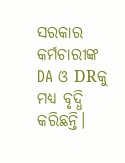ସରକାର କର୍ମଚାରୀଙ୍କ DA ଓ DRକୁ ମଧ୍ୟ ବୃଦ୍ଧି କରିଛନ୍ତି।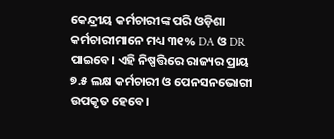କେନ୍ଦ୍ରୀୟ କର୍ମଚାରୀଙ୍କ ପରି ଓଡ଼ିଶା କର୍ମଚାରୀମାନେ ମଧ୍ୟ ୩୧% DA ଓ DR ପାଇବେ। ଏହି ନିଷ୍ପତ୍ତିରେ ରାଜ୍ୟର ପ୍ରାୟ ୭.୫ ଲକ୍ଷ କର୍ମଚାରୀ ଓ ପେନସନଭୋଗୀ ଉପକୃତ ହେବେ।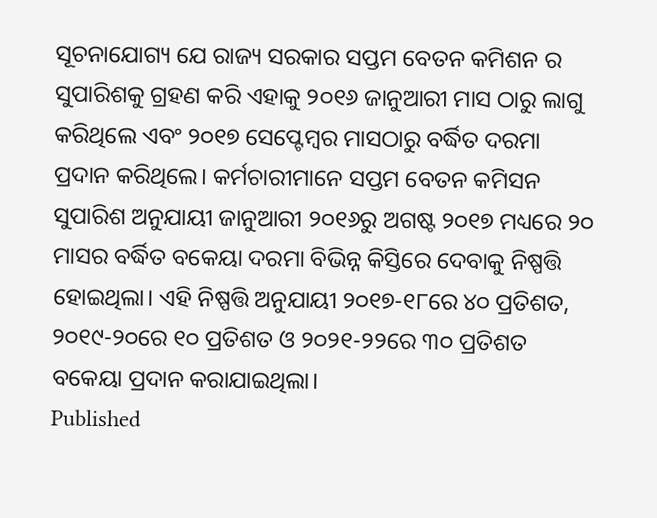ସୂଚନାଯୋଗ୍ୟ ଯେ ରାଜ୍ୟ ସରକାର ସପ୍ତମ ବେତନ କମିଶନ ର ସୁପାରିଶକୁ ଗ୍ରହଣ କରି ଏହାକୁ ୨୦୧୬ ଜାନୁଆରୀ ମାସ ଠାରୁ ଲାଗୁ କରିଥିଲେ ଏବଂ ୨୦୧୭ ସେପ୍ଟେମ୍ବର ମାସଠାରୁ ବର୍ଦ୍ଧିତ ଦରମା ପ୍ରଦାନ କରିଥିଲେ। କର୍ମଚାରୀମାନେ ସପ୍ତମ ବେତନ କମିସନ ସୁପାରିଶ ଅନୁଯାୟୀ ଜାନୁଆରୀ ୨୦୧୬ରୁ ଅଗଷ୍ଟ ୨୦୧୭ ମଧ୍ୟରେ ୨୦ ମାସର ବର୍ଦ୍ଧିତ ବକେୟା ଦରମା ବିଭିନ୍ନ କିସ୍ତିରେ ଦେବାକୁ ନିଷ୍ପତ୍ତି ହୋଇଥିଲା। ଏହି ନିଷ୍ପତ୍ତି ଅନୁଯାୟୀ ୨୦୧୭-୧୮ରେ ୪୦ ପ୍ରତିଶତ, ୨୦୧୯-୨୦ରେ ୧୦ ପ୍ରତିଶତ ଓ ୨୦୨୧-୨୨ରେ ୩୦ ପ୍ରତିଶତ ବକେୟା ପ୍ରଦାନ କରାଯାଇଥିଲା।
Published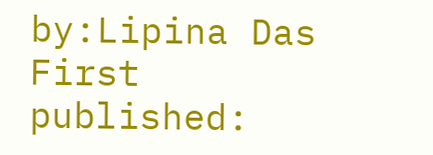by:Lipina Das
First published: